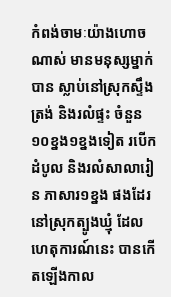កំពង់ចាមៈយ៉ាងហោចណាស់ មានមនុស្សម្នាក់បាន ស្លាប់នៅស្រុកស្ទឹងត្រង់ និងរលំផ្ទះ ចំនួន១០ខ្នង១ខ្នងទៀត របើកដំបូល និងរលំសាលារៀន ភាសារ១ខ្នង ផងដែរ នៅស្រុកត្បូងឃ្មុំ ដែលហេតុការណ៍នេះ បានកើតឡើងកាល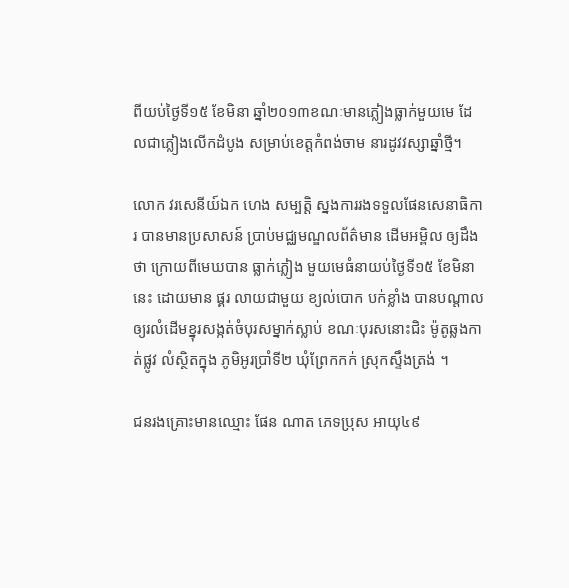ពីយប់ថ្ងៃទី១៥ ខែមិនា ឆ្នាំ២០១៣ខណៈមានភ្លៀងធ្លាក់មួយមេ ដែលជាភ្លៀងលើកដំបូង សម្រាប់ខេត្តកំពង់ចាម នារដូវវស្សាឆ្នាំថ្មី។

លោក វរសេនីយ៍ឯក ហេង សម្បត្តិ ស្នងការរងទទួលផែនសេនាធិការ បានមានប្រសាសន៍ ប្រាប់មជ្ឈមណ្ឌលព័ត៌មាន ដើមអម្ពិល ឲ្យដឹងថា ក្រោយពីមេឃបាន ធ្លាក់ភ្លៀង មួយមេធំនាយប់ថ្ងៃទី១៥ ខែមិនា នេះ ដោយមាន ផ្គរ លាយជាមួយ ខ្យល់បោក បក់ខ្លាំង បានបណ្តាលឲ្យរលំដើមខ្នុរសង្កត់ចំបុរសម្នាក់ស្លាប់ ខណៈបុរសនោះជិះ ម៉ូតូឆ្លងកាត់ផ្លូវ លំស្ថិតក្នុង ភូមិអូរប្រាំទី២ ឃុំព្រែកកក់ ស្រុកស្ទឹងត្រង់ ។

ជនរងគ្រោះមានឈ្មោះ ផែន ណាត ភេទប្រុស អាយុ៤៩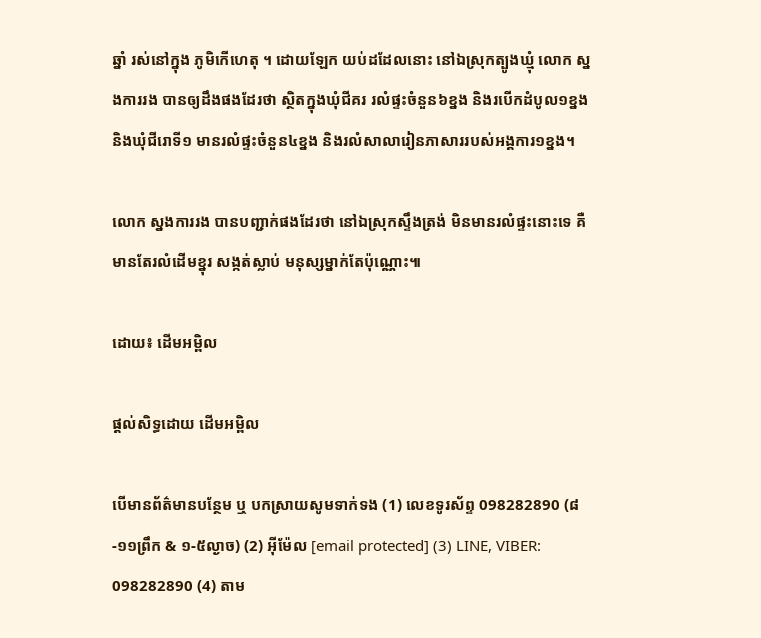ឆ្នាំ រស់នៅក្នុង ភូមិកើហេតុ ។ ដោយឡែក យប់ដដែលនោះ នៅឯស្រុកត្បូងឃ្មុំ លោក ស្នងការរង បានឲ្យដឹងផងដែរថា ស្ថិតក្នុងឃុំជីគរ រលំផ្ទះចំនួន៦ខ្នង និងរបើកដំបូល១ខ្នង និងឃុំជីរោទី១ មានរលំផ្ទះចំនួន៤ខ្នង និងរលំសាលារៀនភាសាររបស់អង្គការ១ខ្នង។

លោក ស្នងការរង បានបញ្ជាក់ផងដែរថា នៅឯស្រុកស្ទឹងត្រង់ មិនមានរលំផ្ទះនោះទេ គឺមានតែរលំដើមខ្នុរ សង្កត់ស្លាប់ មនុស្សម្នាក់តែប៉ុណ្ណោះ៕

ដោយ៖ ដើមអម្ពិល

ផ្តល់សិទ្ធដោយ ដើមអម្ពិល

បើមានព័ត៌មានបន្ថែម ឬ បកស្រាយសូមទាក់ទង (1) លេខទូរស័ព្ទ 098282890 (៨-១១ព្រឹក & ១-៥ល្ងាច) (2) អ៊ីម៉ែល [email protected] (3) LINE, VIBER: 098282890 (4) តាម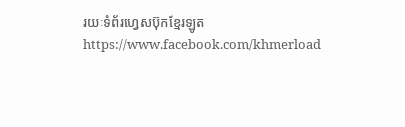រយៈទំព័រហ្វេសប៊ុកខ្មែរឡូត https://www.facebook.com/khmerload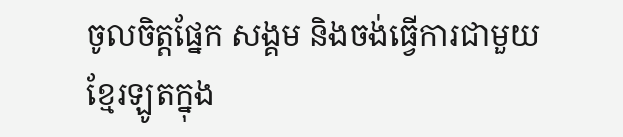ចូលចិត្តផ្នែក សង្គម និងចង់ធ្វើការជាមួយខ្មែរឡូតក្នុង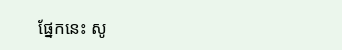ផ្នែកនេះ សូ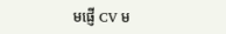មផ្ញើ CV ម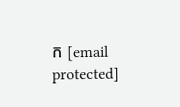ក [email protected]